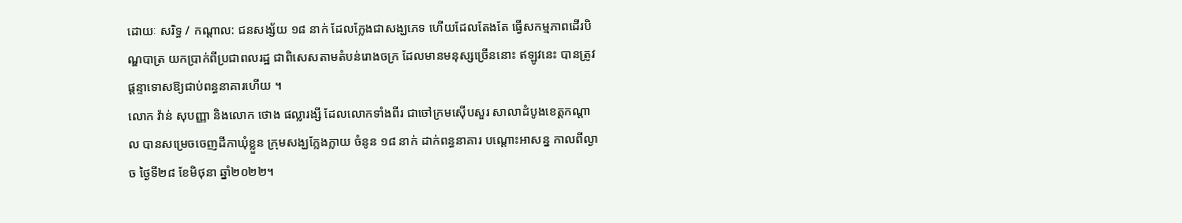ដោយៈ សរិទ្ធ / កណ្តាល: ជនសង្ស័យ ១៨ នាក់ ដែលក្លែងជាសង្ឃភេទ ហើយដែលតែងតែ ធ្វើសកម្មភាពដើរបិណ្ឌបាត្រ យកប្រាក់ពីប្រជាពលរដ្ឋ ជាពិសេសតាមតំបន់រោងចក្រ ដែលមានមនុស្សច្រើននោះ ឥឡូវនេះ បានត្រូវផ្ដន្ទាទោសឱ្យជាប់ពន្ធនាគារហើយ ។
លោក វ៉ាន់ សុបញ្ញា និងលោក ថោង ផល្លារង្សី ដែលលោកទាំងពីរ ជាចៅក្រមស៊ើបសួរ សាលាដំបូងខេត្តកណ្តាល បានសម្រេចចេញដីកាឃុំខ្លួន ក្រុមសង្ឃក្លែងក្លាយ ចំនូន ១៨ នាក់ ដាក់ពន្ធនាគារ បណ្តោះអាសន្ន កាលពីល្ងាច ថ្ងៃទី២៨ ខែមិថុនា ឆ្នាំ២០២២។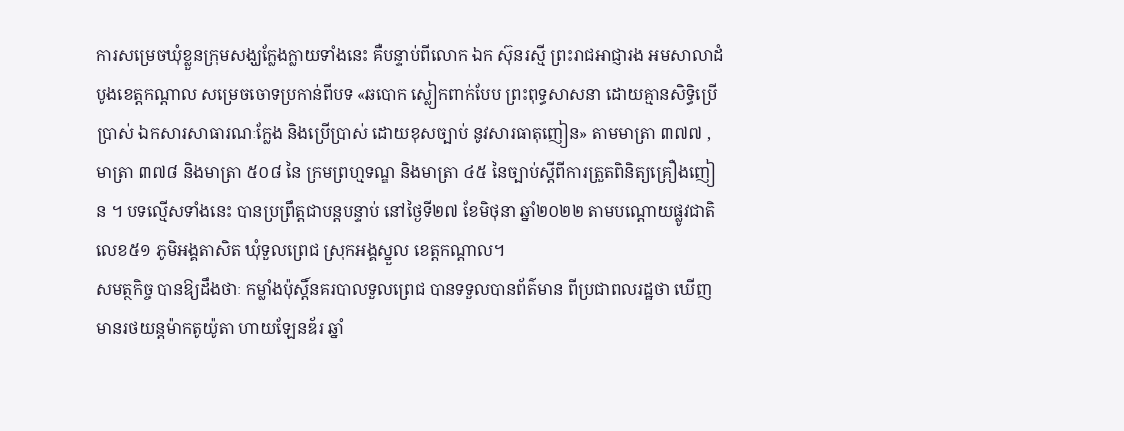ការសម្រេចឃុំខ្លួនក្រុមសង្ឃក្លែងក្លាយទាំងនេះ គឺបន្ទាប់ពីលោក ឯក ស៊ុនរស្មី ព្រះរាជអាជ្ញារង អមសាលាដំបូងខេត្តកណ្តាល សម្រេចចោទប្រកាន់ពីបទ «ឆបោក ស្លៀកពាក់បែប ព្រះពុទ្ធសាសនា ដោយគ្មានសិទ្ធិប្រើប្រាស់ ឯកសារសាធារណៈក្លែង និងប្រើប្រាស់ ដោយខុសច្បាប់ នូវសារធាតុញៀន» តាមមាត្រា ៣៧៧ , មាត្រា ៣៧៨ និងមាត្រា ៥០៨ នៃ ក្រមព្រហ្មទណ្ឌ និងមាត្រា ៤៥ នៃច្បាប់ស្តីពីការត្រួតពិនិត្យគ្រឿងញៀន ។ បទល្មើសទាំងនេះ បានប្រព្រឹត្តជាបន្តបន្ទាប់ នៅថ្ងៃទី២៧ ខែមិថុនា ឆ្នាំ២០២២ តាមបណ្ដោយផ្លូវជាតិលេខ៥១ ភូមិអង្គតាសិត ឃុំទួលព្រេជ ស្រុកអង្គស្នួល ខេត្តកណ្តាល។
សមត្ថកិច្ច បានឱ្យដឹងថាៈ កម្លាំងប៉ុស្ដិ៍នគរបាលទួលព្រេជ បានទទួលបានព័ត៌មាន ពីប្រជាពលរដ្ឋថា ឃើញមានរថយន្តម៉ាកតូយ៉ូតា ហាយឡែនឌ័រ ឆ្នាំ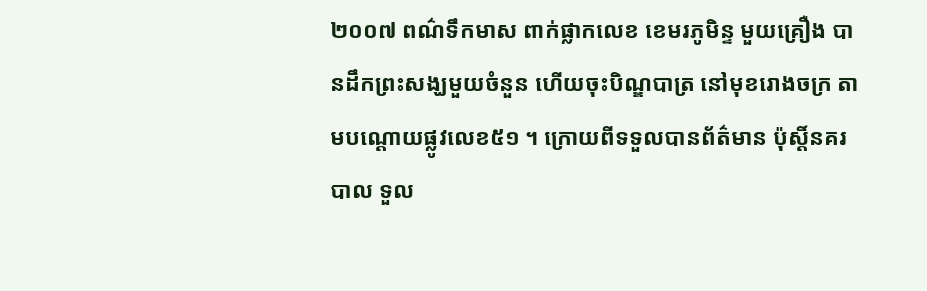២០០៧ ពណ៌ទឹកមាស ពាក់ផ្លាកលេខ ខេមរភូមិន្ទ មួយគ្រឿង បានដឹកព្រះសង្ឃមួយចំនួន ហើយចុះបិណ្ឌបាត្រ នៅមុខរោងចក្រ តាមបណ្ដោយផ្លូវលេខ៥១ ។ ក្រោយពីទទួលបានព័ត៌មាន ប៉ុស្ដិ៍នគរបាល ទួល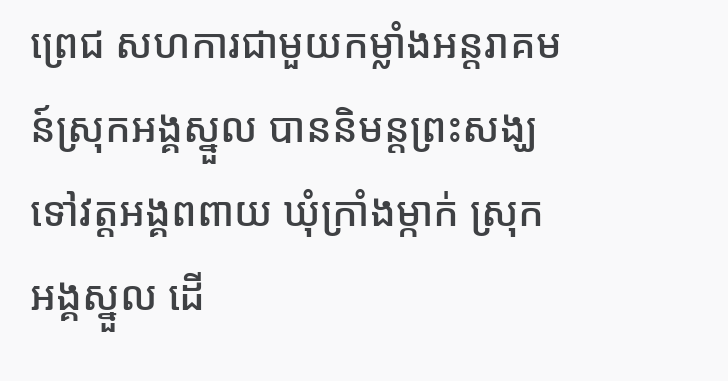ព្រេជ សហការជាមួយកម្លាំងអន្តរាគមន៍ស្រុកអង្គស្នួល បាននិមន្តព្រះសង្ឃ ទៅវត្តអង្គពពាយ ឃុំក្រាំងម្កាក់ ស្រុកអង្គស្នួល ដើ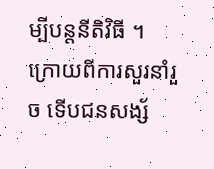ម្បីបន្តនីតិវិធី ។
ក្រោយពីការសួរនាំរួច ទើបជនសង្ស័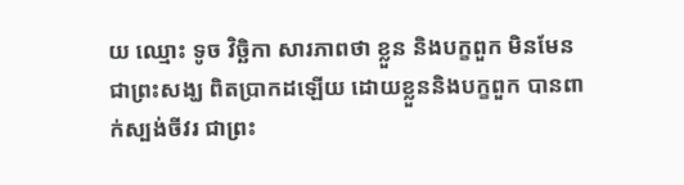យ ឈ្មោះ ទូច វិច្ឆិកា សារភាពថា ខ្លួន និងបក្ខពួក មិនមែនជាព្រះសង្ឃ ពិតប្រាកដឡើយ ដោយខ្លួននិងបក្ខពួក បានពាក់ស្បង់ចីវរ ជាព្រះ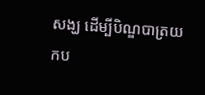សង្ឃ ដើម្បីបិណ្ឌបាត្រយកប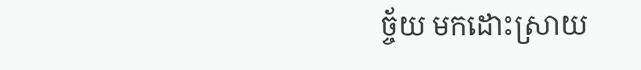ច្ច័យ មកដោះស្រាយ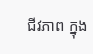ជីវភាព ក្នុង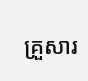គ្រួសារ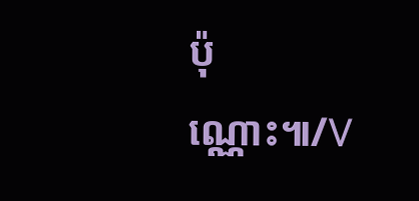ប៉ុណ្ណោះ៕/V